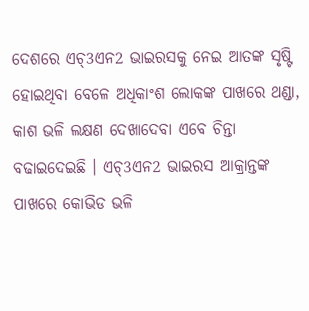ଦେଶରେ ଏଚ୍3ଏନ2 ଭାଇରସକୁ ନେଇ ଆତଙ୍କ ସୃଷ୍ଟି ହୋଇଥିବା ବେଳେ ଅଧିକାଂଶ ଲୋକଙ୍କ ପାଖରେ ଥଣ୍ଡା, କାଶ ଭଳି ଲକ୍ଷଣ ଦେଖାଦେବା ଏବେ ଚିନ୍ତା ବଢାଇଦେଇଛି । ଏଚ୍3ଏନ2 ଭାଇରସ ଆକ୍ରାନ୍ତଙ୍କ ପାଖରେ କୋଭିଡ ଭଳି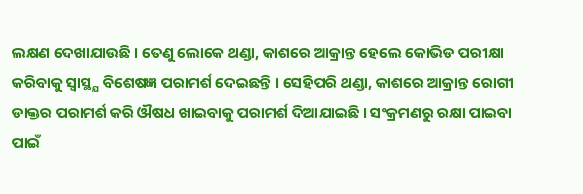ଲକ୍ଷଣ ଦେଖାଯାଉଛି । ତେଣୁ ଲୋକେ ଥଣ୍ଡା, କାଶରେ ଆକ୍ରାନ୍ତ ହେଲେ କୋଭିଡ ପରୀକ୍ଷା କରିବାକୁ ସ୍ବାସ୍ଥ୍ଯ ବିଶେଷଜ୍ଞ ପରାମର୍ଶ ଦେଇଛନ୍ତି । ସେହିପରି ଥଣ୍ଡା, କାଶରେ ଆକ୍ରାନ୍ତ ରୋଗୀ ଡାକ୍ତର ପରାମର୍ଶ କରି ଔଷଧ ଖାଇବାକୁ ପରାମର୍ଶ ଦିଆଯାଇଛି । ସଂକ୍ରମଣରୁ ରକ୍ଷା ପାଇବା ପାଇଁ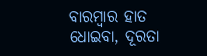ବାରମ୍ବାର ହାତ ଧୋଇବା, ଦୂରତା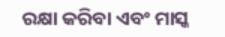ରକ୍ଷା କରିବା ଏବଂ ମାସ୍କ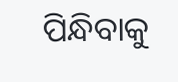ପିନ୍ଧିବାକୁ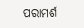ପରାମର୍ଶ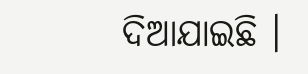ଦିଆଯାଇଛି ।